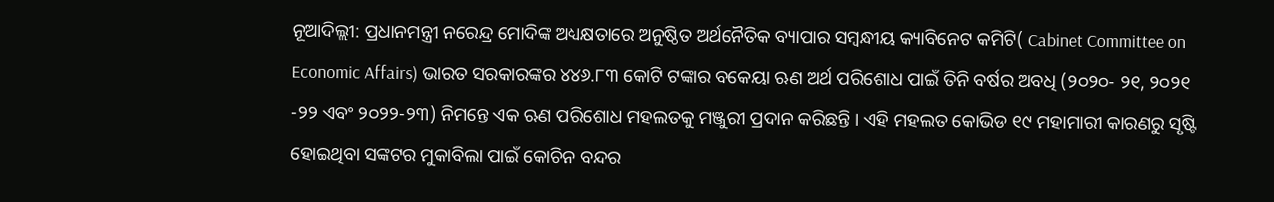ନୂଆଦିଲ୍ଲୀ: ପ୍ରଧାନମନ୍ତ୍ରୀ ନରେନ୍ଦ୍ର ମୋଦିଙ୍କ ଅଧ୍ୟକ୍ଷତାରେ ଅନୁଷ୍ଠିତ ଅର୍ଥନୈତିକ ବ୍ୟାପାର ସମ୍ବନ୍ଧୀୟ କ୍ୟାବିନେଟ କମିଟି( Cabinet Committee on Economic Affairs) ଭାରତ ସରକାରଙ୍କର ୪୪୬.୮୩ କୋଟି ଟଙ୍କାର ବକେୟା ଋଣ ଅର୍ଥ ପରିଶୋଧ ପାଇଁ ତିନି ବର୍ଷର ଅବଧି (୨୦୨୦- ୨୧, ୨୦୨୧ -୨୨ ଏବଂ ୨୦୨୨-୨୩) ନିମନ୍ତେ ଏକ ଋଣ ପରିଶୋଧ ମହଲତକୁ ମଞ୍ଜୁରୀ ପ୍ରଦାନ କରିଛନ୍ତି । ଏହି ମହଲତ କୋଭିଡ ୧୯ ମହାମାରୀ କାରଣରୁ ସୃଷ୍ଟି ହୋଇଥିବା ସଙ୍କଟର ମୁକାବିଲା ପାଇଁ କୋଚିନ ବନ୍ଦର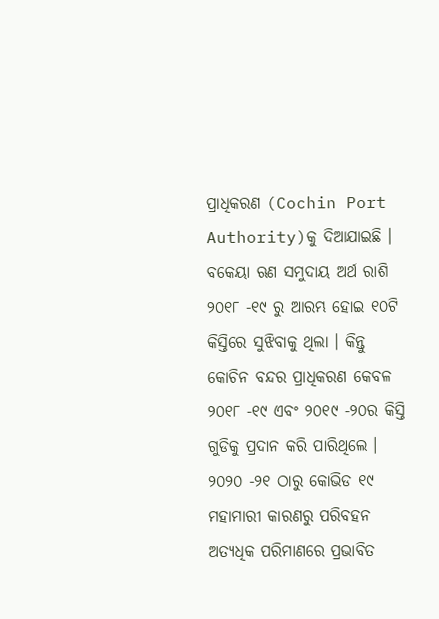ପ୍ରାଧିକରଣ (Cochin Port Authority)କୁ ଦିଆଯାଇଛି ।
ବକେୟା ଋଣ ସମୁଦାୟ ଅର୍ଥ ରାଶି ୨୦୧୮ -୧୯ ରୁ ଆରମ୍ଭ ହୋଇ ୧୦ଟି କିସ୍ତିରେ ସୁଝିବାକୁ ଥିଲା । କିନ୍ତୁ କୋଚିନ ବନ୍ଦର ପ୍ରାଧିକରଣ କେବଳ ୨୦୧୮ -୧୯ ଏବଂ ୨୦୧୯ -୨୦ର କିସ୍ତି ଗୁଡିକୁ ପ୍ରଦାନ କରି ପାରିଥିଲେ । ୨୦୨୦ -୨୧ ଠାରୁ କୋଭିଡ ୧୯ ମହାମାରୀ କାରଣରୁ ପରିବହନ ଅତ୍ୟଧିକ ପରିମାଣରେ ପ୍ରଭାବିତ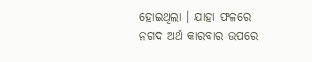ହୋଇଥିଲା । ଯାହା ଫଳରେ ନଗଦ ଅର୍ଥ କାରବାର ଉପରେ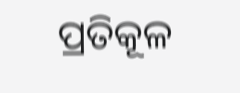ପ୍ରତିକୂଳ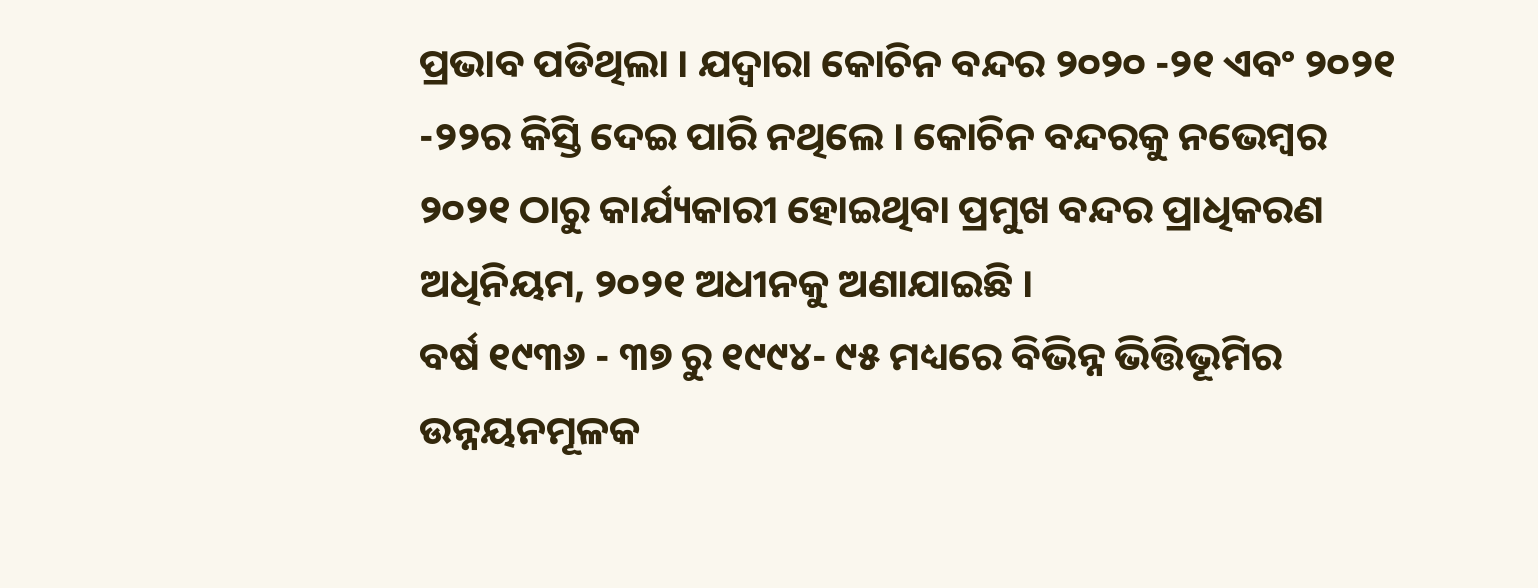ପ୍ରଭାବ ପଡିଥିଲା । ଯଦ୍ବାରା କୋଚିନ ବନ୍ଦର ୨୦୨୦ -୨୧ ଏବଂ ୨୦୨୧ -୨୨ର କିସ୍ତି ଦେଇ ପାରି ନଥିଲେ । କୋଚିନ ବନ୍ଦରକୁ ନଭେମ୍ବର ୨୦୨୧ ଠାରୁ କାର୍ଯ୍ୟକାରୀ ହୋଇଥିବା ପ୍ରମୁଖ ବନ୍ଦର ପ୍ରାଧିକରଣ ଅଧିନିୟମ, ୨୦୨୧ ଅଧୀନକୁ ଅଣାଯାଇଛି ।
ବର୍ଷ ୧୯୩୬ - ୩୭ ରୁ ୧୯୯୪- ୯୫ ମଧ୍ୟରେ ବିଭିନ୍ନ ଭିତ୍ତିଭୂମିର ଉନ୍ନୟନମୂଳକ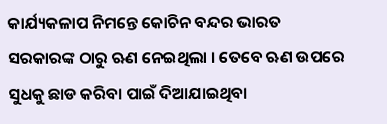କାର୍ଯ୍ୟକଳାପ ନିମନ୍ତେ କୋଚିନ ବନ୍ଦର ଭାରତ ସରକାରଙ୍କ ଠାରୁ ଋଣ ନେଇଥିଲା । ତେବେ ଋଣ ଉପରେ ସୁଧକୁ ଛାଡ କରିବା ପାଇଁ ଦିଆଯାଇଥିବା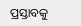ପ୍ରସ୍ତାବକୁ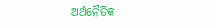ଅର୍ଥନୈତିକ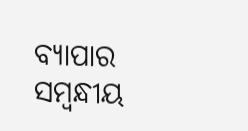ବ୍ୟାପାର ସମ୍ବନ୍ଧୀୟ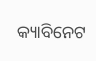କ୍ୟାବିନେଟ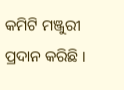କମିଟି ମଞ୍ଜୁରୀ ପ୍ରଦାନ କରିଛି ।